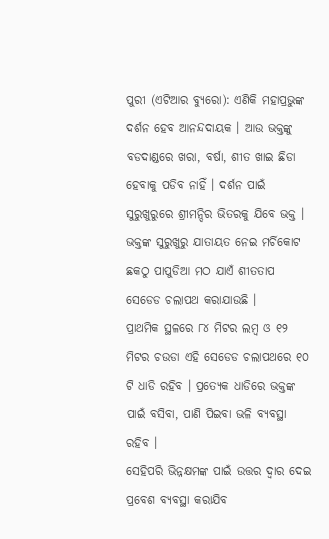ପୁରୀ (ଏଟିଆର ବ୍ୟୁରୋ): ଏଣିକି ମହାପ୍ରଭୁଙ୍କ ଦର୍ଶନ ହେବ ଆନନ୍ଦଦାୟକ । ଆଉ ଭକ୍ତଙ୍କୁ ବଡଦାଣ୍ଡରେ ଖରା, ବର୍ଷା, ଶୀତ ଖାଇ ଛିଡା ହେବାକୁ ପଡିବ ନାହିଁ । ଦର୍ଶନ ପାଇଁ ସୁରୁଖୁରୁରେ ଶ୍ରୀମନ୍ଦିର ଭିତରକୁ ଯିବେ ଭକ୍ତ । ଭକ୍ତଙ୍କ ସୁରୁଖୁରୁ ଯାତାୟତ ନେଇ ମର୍ଚିକୋଟ ଛକଠୁ ପାପୁଡିଆ ମଠ ଯାଏଁ ଶୀତତାପ ସେଡେଡ ଚଲାପଥ କରାଯାଉଛି ।
ପ୍ରାଥମିକ ସ୍ଥଳରେ ୮୪ ମିଟର ଲମ୍ବ ଓ ୧୨ ମିଟର ଚଉଡା ଏହି ସେଡେଡ ଚଲାପଥରେ ୧୦ ଟି ଧାଡି ରହିବ । ପ୍ରତ୍ୟେକ ଧାଡିରେ ଭକ୍ତଙ୍କ ପାଇଁ ବସିବା, ପାଣି ପିଇବା ଭଳି ବ୍ୟବସ୍ଥା ରହିବ ।
ସେହିପରି ଭିନ୍ନକ୍ଷମଙ୍କ ପାଇଁ ଉତ୍ତର ଦ୍ୱାର ଦେଇ ପ୍ରବେଶ ବ୍ୟବସ୍ଥା କରାଯିବ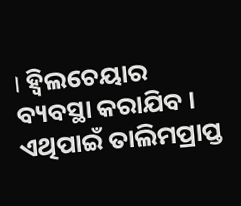। ହ୍ୱିଲଚେୟାର ବ୍ୟବସ୍ଥା କରାଯିବ । ଏଥିପାଇଁ ତାଲିମପ୍ରାପ୍ତ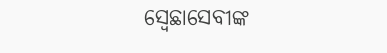ସ୍ୱେଛାସେବୀଙ୍କ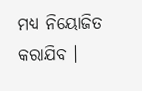ମଧ୍ୟ ନିୟୋଜିତ କରାଯିବ ।